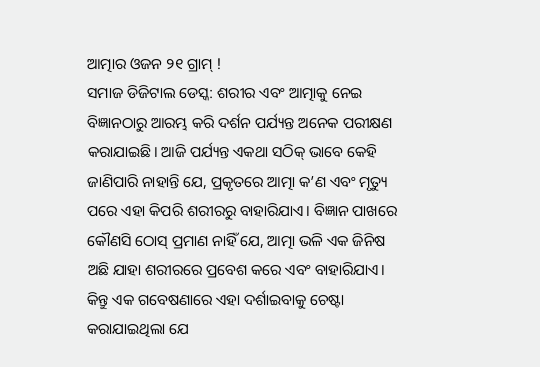ଆତ୍ମାର ଓଜନ ୨୧ ଗ୍ରାମ୍ !
ସମାଜ ଡିଜିଟାଲ ଡେସ୍କ: ଶରୀର ଏବଂ ଆତ୍ମାକୁ ନେଇ ବିଜ୍ଞାନଠାରୁ ଆରମ୍ଭ କରି ଦର୍ଶନ ପର୍ଯ୍ୟନ୍ତ ଅନେକ ପରୀକ୍ଷଣ କରାଯାଇଛି। ଆଜି ପର୍ଯ୍ୟନ୍ତ ଏକଥା ସଠିକ୍ ଭାବେ କେହି ଜାଣିପାରି ନାହାନ୍ତି ଯେ, ପ୍ରକୃତରେ ଆତ୍ମା କ’ଣ ଏବଂ ମୃତ୍ୟୁ ପରେ ଏହା କିପରି ଶରୀରରୁ ବାହାରିଯାଏ। ବିଜ୍ଞାନ ପାଖରେ କୌଣସି ଠୋସ୍ ପ୍ରମାଣ ନାହିଁ ଯେ, ଆତ୍ମା ଭଳି ଏକ ଜିନିଷ ଅଛି ଯାହା ଶରୀରରେ ପ୍ରବେଶ କରେ ଏବଂ ବାହାରିଯାଏ। କିନ୍ତୁ ଏକ ଗବେଷଣାରେ ଏହା ଦର୍ଶାଇବାକୁ ଚେଷ୍ଟା କରାଯାଇଥିଲା ଯେ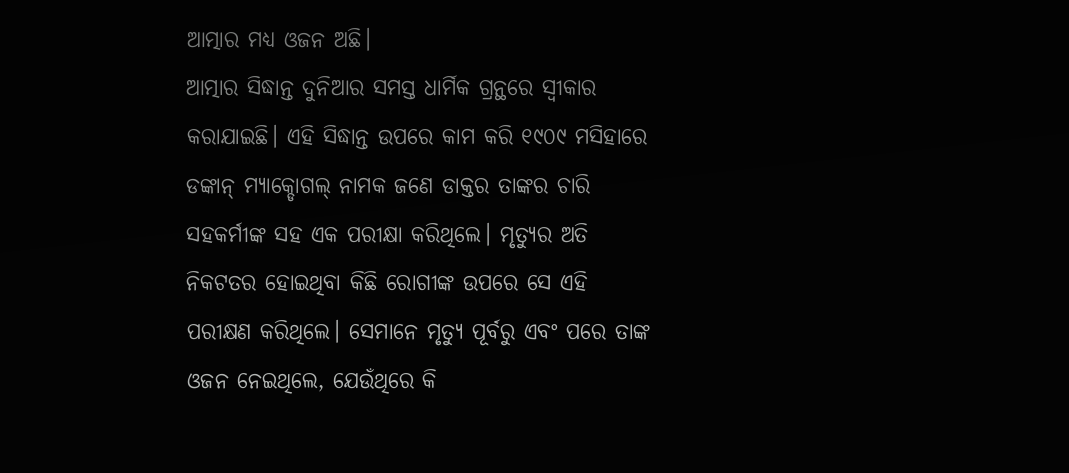ଆତ୍ମାର ମଧ୍ୟ ଓଜନ ଅଛି।
ଆତ୍ମାର ସିଦ୍ଧାନ୍ତ ଦୁନିଆର ସମସ୍ତ ଧାର୍ମିକ ଗ୍ରନ୍ଥରେ ସ୍ବୀକାର କରାଯାଇଛି। ଏହି ସିଦ୍ଧାନ୍ତ ଉପରେ କାମ କରି ୧୯୦୯ ମସିହାରେ ଡଙ୍କାନ୍ ମ୍ୟାକ୍ଡୋଗଲ୍ ନାମକ ଜଣେ ଡାକ୍ତର ତାଙ୍କର ଚାରି ସହକର୍ମୀଙ୍କ ସହ ଏକ ପରୀକ୍ଷା କରିଥିଲେ। ମୃତ୍ୟୁର ଅତି ନିକଟତର ହୋଇଥିବା କିଛି ରୋଗୀଙ୍କ ଉପରେ ସେ ଏହି ପରୀକ୍ଷଣ କରିଥିଲେ। ସେମାନେ ମୃତ୍ୟୁ ପୂର୍ବରୁ ଏବଂ ପରେ ତାଙ୍କ ଓଜନ ନେଇଥିଲେ, ଯେଉଁଥିରେ କି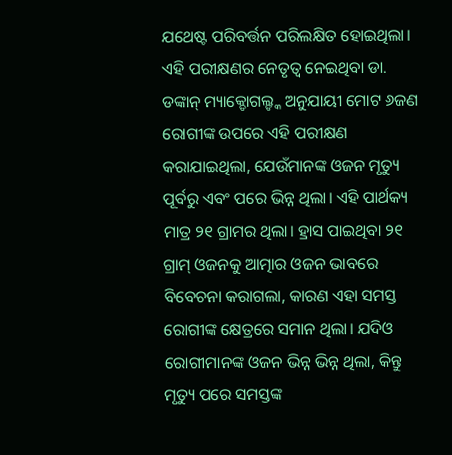ଯଥେଷ୍ଟ ପରିବର୍ତ୍ତନ ପରିଲକ୍ଷିତ ହୋଇଥିଲା।
ଏହି ପରୀକ୍ଷଣର ନେତୃତ୍ୱ ନେଇଥିବା ଡା. ଡଙ୍କାନ୍ ମ୍ୟାକ୍ଡୋଗଲ୍ଙ୍କ ଅନୁଯାୟୀ ମୋଟ ୬ଜଣ ରୋଗୀଙ୍କ ଉପରେ ଏହି ପରୀକ୍ଷଣ କରାଯାଇଥିଲା, ଯେଉଁମାନଙ୍କ ଓଜନ ମୃତ୍ୟୁ ପୂର୍ବରୁ ଏବଂ ପରେ ଭିନ୍ନ ଥିଲା। ଏହି ପାର୍ଥକ୍ୟ ମାତ୍ର ୨୧ ଗ୍ରାମର ଥିଲା। ହ୍ରାସ ପାଇଥିବା ୨୧ ଗ୍ରାମ୍ ଓଜନକୁ ଆତ୍ମାର ଓଜନ ଭାବରେ ବିବେଚନା କରାଗଲା, କାରଣ ଏହା ସମସ୍ତ ରୋଗୀଙ୍କ କ୍ଷେତ୍ରରେ ସମାନ ଥିଲା। ଯଦିଓ ରୋଗୀମାନଙ୍କ ଓଜନ ଭିନ୍ନ ଭିନ୍ନ ଥିଲା, କିନ୍ତୁ ମୃତ୍ୟୁ ପରେ ସମସ୍ତଙ୍କ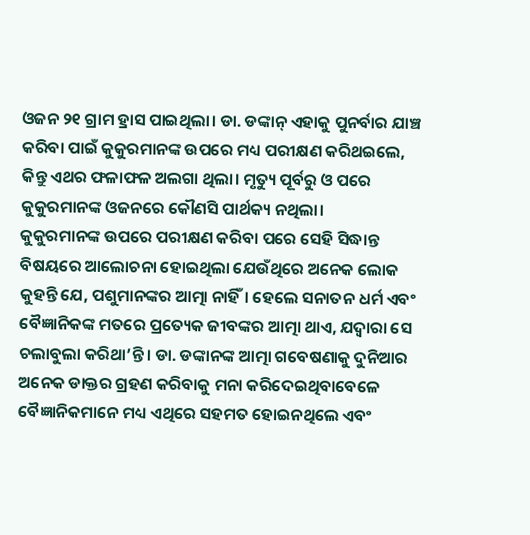ଓଜନ ୨୧ ଗ୍ରାମ ହ୍ରାସ ପାଇଥିଲା। ଡା. ଡଙ୍କାନ୍ ଏହାକୁ ପୁନର୍ବାର ଯାଞ୍ଚ କରିବା ପାଇଁ କୁକୁରମାନଙ୍କ ଉପରେ ମଧ୍ୟ ପରୀକ୍ଷଣ କରିଥଇଲେ, କିନ୍ତୁ ଏଥର ଫଳାଫଳ ଅଲଗା ଥିଲା। ମୃତ୍ୟୁ ପୂର୍ବରୁ ଓ ପରେ କୁକୁରମାନଙ୍କ ଓଜନରେ କୌଣସି ପାର୍ଥକ୍ୟ ନଥିଲା।
କୁକୁରମାନଙ୍କ ଉପରେ ପରୀକ୍ଷଣ କରିବା ପରେ ସେହି ସିଦ୍ଧାନ୍ତ ବିଷୟରେ ଆଲୋଚନା ହୋଇଥିଲା ଯେଉଁଥିରେ ଅନେକ ଲୋକ କୁହନ୍ତି ଯେ, ପଶୁମାନଙ୍କର ଆତ୍ମା ନାହିଁ। ହେଲେ ସନାତନ ଧର୍ମ ଏବଂ ବୈଜ୍ଞାନିକଙ୍କ ମତରେ ପ୍ରତ୍ୟେକ ଜୀବଙ୍କର ଆତ୍ମା ଥାଏ, ଯଦ୍ବାରା ସେ ଚଲାବୁଲା କରିଥା’ନ୍ତି। ଡା. ଡଙ୍କାନଙ୍କ ଆତ୍ମା ଗବେଷଣାକୁ ଦୁନିଆର ଅନେକ ଡାକ୍ତର ଗ୍ରହଣ କରିବାକୁ ମନା କରିଦେଇଥିବାବେଳେ ବୈଜ୍ଞାନିକମାନେ ମଧ୍ୟ ଏଥିରେ ସହମତ ହୋଇନଥିଲେ ଏବଂ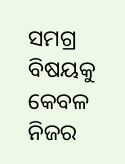ସମଗ୍ର ବିଷୟକୁ କେବଳ ନିଜର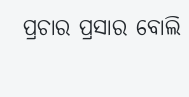ପ୍ରଚାର ପ୍ରସାର ବୋଲି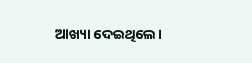ଆଖ୍ୟା ଦେଇଥିଲେ।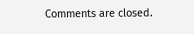Comments are closed.